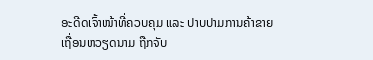ອະດີດເຈົ້າໜ້າທີ່ຄວບຄຸມ ແລະ ປາບປາມການຄ້າຂາຍເຖື່ອນຫວຽດນາມ ຖືກຈັບ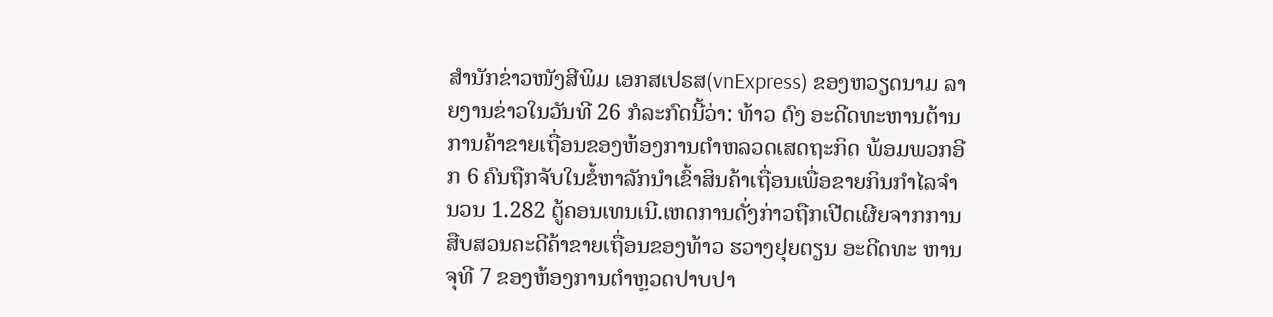ສຳນັກຂ່າວໜັງສີພິມ ເອກສເປຣສ(vnExpress) ຂອງຫວຽດນາມ ລາຍງານຂ່າວໃນວັນທີ 26 ກໍລະກົດນີ້ວ່າ: ທ້າວ ດົງ ອະດີດທະຫານຕ້ານການຄ້າຂາຍເຖື່ອນຂອງຫ້ອງການຕຳຫລວດເສດຖະກິດ ພ້ອມພວກອີກ 6 ຄົນຖືກຈັບໃນຂໍ້ຫາລັກນຳເຂົ້າສິນຄ້າເຖື່ອນເພື່ອຂາຍກິນກຳໄລຈຳນວນ 1.282 ຕູ້ຄອນເທນເນີ.ເຫດການດັ່ງກ່າວຖືກເປີດເຜີຍຈາກການສືບສວນຄະດີຄ້າຂາຍເຖື່ອນຂອງທ້າວ ຮວາງຢຸຍຕຽນ ອະດີດທະ ຫານຈຸທີ 7 ຂອງຫ້ອງການຕຳຫຼວດປາບປາ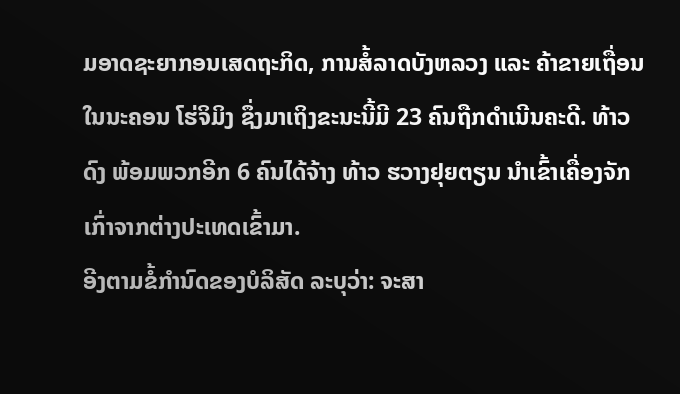ມອາດຊະຍາກອນເສດຖະກິດ, ການສໍ້ລາດບັງຫລວງ ແລະ ຄ້າຂາຍເຖື່ອນໃນນະຄອນ ໂຮ່ຈິມິງ ຊຶ່ງມາເຖິງຂະນະນີ້ມີ 23 ຄົນຖືກດຳເນີນຄະດີ. ທ້າວ ດົງ ພ້ອມພວກອີກ 6 ຄົນໄດ້ຈ້າງ ທ້າວ ຮວາງຢຸຍຕຽນ ນຳເຂົ້າເຄື່ອງຈັກເກົ່າຈາກຕ່າງປະເທດເຂົ້າມາ.
ອີງຕາມຂໍ້ກຳນົດຂອງບໍລິສັດ ລະບຸວ່າ: ຈະສາ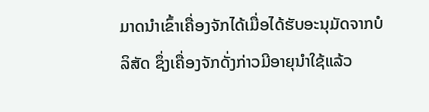ມາດນຳເຂົ້າເຄື່ອງຈັກໄດ້ເມື່ອໄດ້ຮັບອະນຸມັດຈາກບໍລິສັດ ຊຶ່ງເຄື່ອງຈັກດັ່ງກ່າວມີອາຍຸນຳໃຊ້ແລ້ວ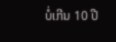ບໍ່ເກີນ 10 ປີ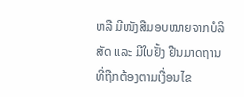ຫລື ມີໜັງສືມອບໝາຍຈາກບໍລິສັດ ແລະ ມີໃບຢັ້ງ ຢືນມາດຖານທີ່ຖືກຕ້ອງຕາມເງື່ອນໄຂ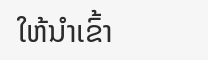ໃຫ້ນຳເຂົ້າ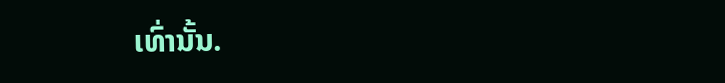ເທົ່ານັ້ນ.